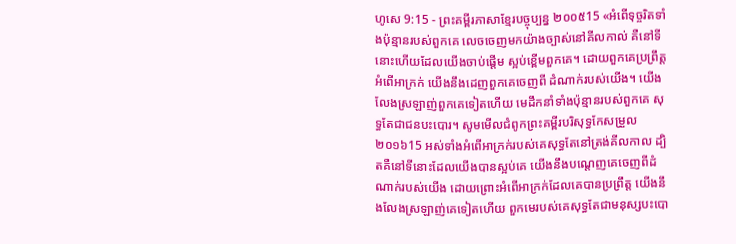ហូសេ 9:15 - ព្រះគម្ពីរភាសាខ្មែរបច្ចុប្បន្ន ២០០៥15 «អំពើទុច្ចរិតទាំងប៉ុន្មានរបស់ពួកគេ លេចចេញមកយ៉ាងច្បាស់នៅគីលកាល់ គឺនៅទីនោះហើយដែលយើងចាប់ផ្ដើម ស្អប់ខ្ពើមពួកគេ។ ដោយពួកគេប្រព្រឹត្តអំពើអាក្រក់ យើងនឹងដេញពួកគេចេញពី ដំណាក់របស់យើង។ យើងលែងស្រឡាញ់ពួកគេទៀតហើយ មេដឹកនាំទាំងប៉ុន្មានរបស់ពួកគេ សុទ្ធតែជាជនបះបោរ។ សូមមើលជំពូកព្រះគម្ពីរបរិសុទ្ធកែសម្រួល ២០១៦15 អស់ទាំងអំពើអាក្រក់របស់គេសុទ្ធតែនៅត្រង់គីលកាល ដ្បិតគឺនៅទីនោះដែលយើងបានស្អប់គេ យើងនឹងបណ្តេញគេចេញពីដំណាក់របស់យើង ដោយព្រោះអំពើអាក្រក់ដែលគេបានប្រព្រឹត្ត យើងនឹងលែងស្រឡាញ់គេទៀតហើយ ពួកមេរបស់គេសុទ្ធតែជាមនុស្សបះបោ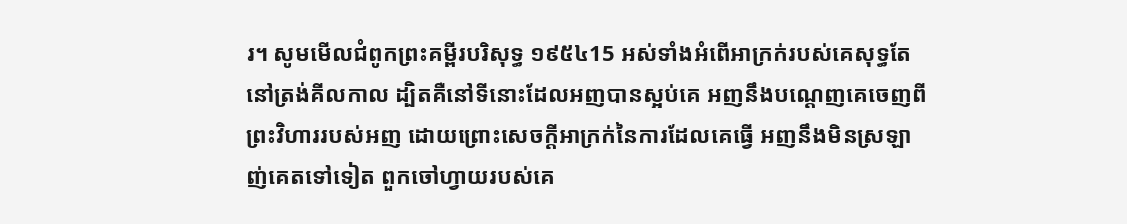រ។ សូមមើលជំពូកព្រះគម្ពីរបរិសុទ្ធ ១៩៥៤15 អស់ទាំងអំពើអាក្រក់របស់គេសុទ្ធតែនៅត្រង់គីលកាល ដ្បិតគឺនៅទីនោះដែលអញបានស្អប់គេ អញនឹងបណ្តេញគេចេញពីព្រះវិហាររបស់អញ ដោយព្រោះសេចក្ដីអាក្រក់នៃការដែលគេធ្វើ អញនឹងមិនស្រឡាញ់គេតទៅទៀត ពួកចៅហ្វាយរបស់គេ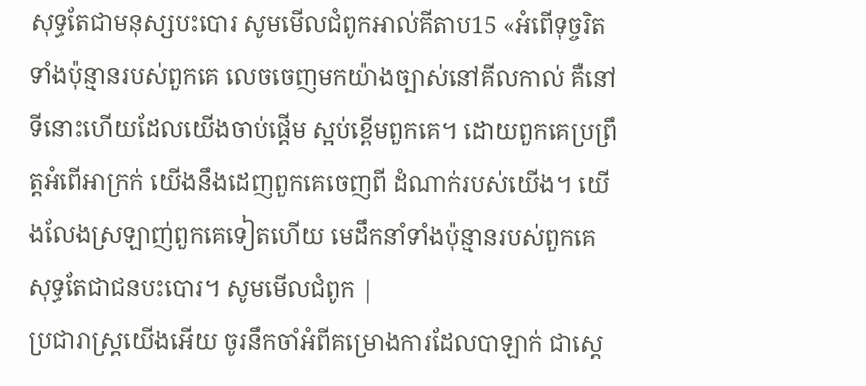សុទ្ធតែជាមនុស្សបះបោរ សូមមើលជំពូកអាល់គីតាប15 «អំពើទុច្ចរិតទាំងប៉ុន្មានរបស់ពួកគេ លេចចេញមកយ៉ាងច្បាស់នៅគីលកាល់ គឺនៅទីនោះហើយដែលយើងចាប់ផ្ដើម ស្អប់ខ្ពើមពួកគេ។ ដោយពួកគេប្រព្រឹត្តអំពើអាក្រក់ យើងនឹងដេញពួកគេចេញពី ដំណាក់របស់យើង។ យើងលែងស្រឡាញ់ពួកគេទៀតហើយ មេដឹកនាំទាំងប៉ុន្មានរបស់ពួកគេ សុទ្ធតែជាជនបះបោរ។ សូមមើលជំពូក |
ប្រជារាស្ត្រយើងអើយ ចូរនឹកចាំអំពីគម្រោងការដែលបាឡាក់ ជាស្ដេ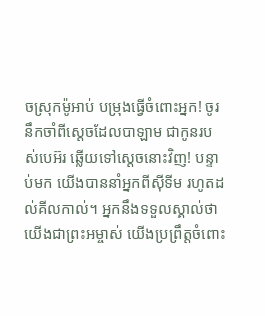ចស្រុកម៉ូអាប់ បម្រុងធ្វើចំពោះអ្នក! ចូរនឹកចាំពីស្ដេចដែលបាឡាម ជាកូនរបស់បេអ៊រ ឆ្លើយទៅស្ដេចនោះវិញ! បន្ទាប់មក យើងបាននាំអ្នកពីស៊ីទីម រហូតដល់គីលកាល់។ អ្នកនឹងទទួលស្គាល់ថា យើងជាព្រះអម្ចាស់ យើងប្រព្រឹត្តចំពោះ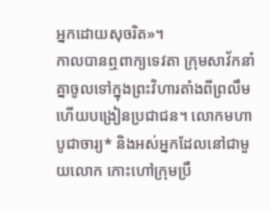អ្នកដោយសុចរិត»។
កាលបានឮពាក្យទេវតា ក្រុមសាវ័កនាំគ្នាចូលទៅក្នុងព្រះវិហារតាំងពីព្រលឹម ហើយបង្រៀនប្រជាជន។ លោកមហាបូជាចារ្យ* និងអស់អ្នកដែលនៅជាមួយលោក កោះហៅក្រុមប្រឹ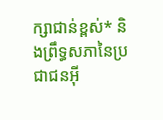ក្សាជាន់ខ្ពស់* និងព្រឹទ្ធសភានៃប្រជាជនអ៊ី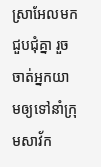ស្រាអែលមកជួបជុំគ្នា រួចចាត់អ្នកយាមឲ្យទៅនាំក្រុមសាវ័ក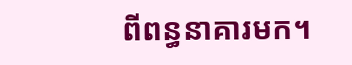ពីពន្ធនាគារមក។